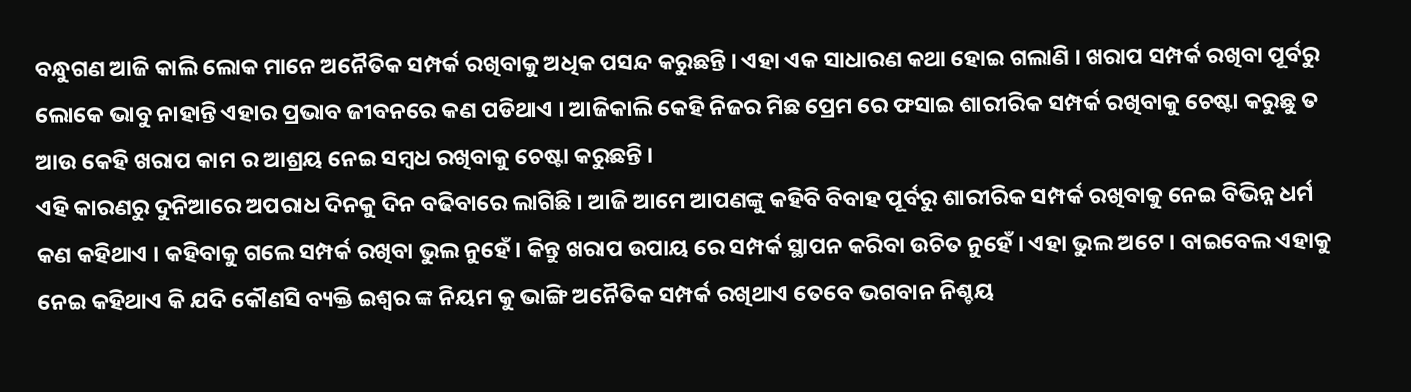ବନ୍ଧୁଗଣ ଆଜି କାଲି ଲୋକ ମାନେ ଅନୈତିକ ସମ୍ପର୍କ ରଖିବାକୁ ଅଧିକ ପସନ୍ଦ କରୁଛନ୍ତି । ଏହା ଏକ ସାଧାରଣ କଥା ହୋଇ ଗଲାଣି । ଖରାପ ସମ୍ପର୍କ ରଖିବା ପୂର୍ବରୁ ଲୋକେ ଭାବୁ ନାହାନ୍ତି ଏହାର ପ୍ରଭାବ ଜୀବନରେ କଣ ପଡିଥାଏ । ଆଜିକାଲି କେହି ନିଜର ମିଛ ପ୍ରେମ ରେ ଫସାଇ ଶାରୀରିକ ସମ୍ପର୍କ ରଖିବାକୁ ଚେଷ୍ଟା କରୁଛୁ ତ ଆଉ କେହି ଖରାପ କାମ ର ଆଶ୍ରୟ ନେଇ ସମ୍ବଧ ରଖିବାକୁ ଚେଷ୍ଟା କରୁଛନ୍ତି ।
ଏହି କାରଣରୁ ଦୁନିଆରେ ଅପରାଧ ଦିନକୁ ଦିନ ବଢିବାରେ ଲାଗିଛି । ଆଜି ଆମେ ଆପଣଙ୍କୁ କହିବି ବିବାହ ପୂର୍ବରୁ ଶାରୀରିକ ସମ୍ପର୍କ ରଖିବାକୁ ନେଇ ବିଭିନ୍ନ ଧର୍ମ କଣ କହିଥାଏ । କହିବାକୁ ଗଲେ ସମ୍ପର୍କ ରଖିବା ଭୁଲ ନୁହେଁ । କିନ୍ତୁ ଖରାପ ଉପାୟ ରେ ସମ୍ପର୍କ ସ୍ଥାପନ କରିବା ଉଚିତ ନୁହେଁ । ଏହା ଭୁଲ ଅଟେ । ବାଇବେଲ ଏହାକୁ ନେଇ କହିଥାଏ କି ଯଦି କୌଣସି ବ୍ୟକ୍ତି ଇଶ୍ଵର ଙ୍କ ନିୟମ କୁ ଭାଙ୍ଗି ଅନୈତିକ ସମ୍ପର୍କ ରଖିଥାଏ ତେବେ ଭଗବାନ ନିଶ୍ଚୟ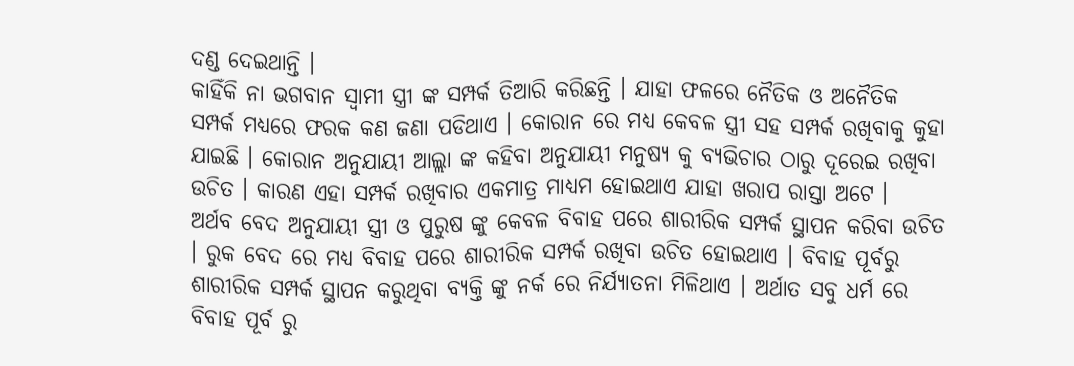ଦଣ୍ଡ ଦେଇଥାନ୍ତି ।
କାହିଁକି ନା ଭଗବାନ ସ୍ଵାମୀ ସ୍ତ୍ରୀ ଙ୍କ ସମ୍ପର୍କ ତିଆରି କରିଛନ୍ତି । ଯାହା ଫଳରେ ନୈତିକ ଓ ଅନୈତିକ ସମ୍ପର୍କ ମଧ୍ୟରେ ଫରକ କଣ ଜଣା ପଡିଥାଏ । କୋରାନ ରେ ମଧ୍ୟ କେବଳ ସ୍ତ୍ରୀ ସହ ସମ୍ପର୍କ ରଖିବାକୁ କୁହା ଯାଇଛି । କୋରାନ ଅନୁଯାୟୀ ଆଲ୍ଲା ଙ୍କ କହିବା ଅନୁଯାୟୀ ମନୁଷ୍ୟ କୁ ବ୍ୟଭିଚାର ଠାରୁ ଦୂରେଇ ରଖିବା ଉଚିତ । କାରଣ ଏହା ସମ୍ପର୍କ ରଖିବାର ଏକମାତ୍ର ମାଧ୍ୟମ ହୋଇଥାଏ ଯାହା ଖରାପ ରାସ୍ତା ଅଟେ ।
ଅର୍ଥବ ବେଦ ଅନୁଯାୟୀ ସ୍ତ୍ରୀ ଓ ପୁରୁଷ ଙ୍କୁ କେବଳ ବିବାହ ପରେ ଶାରୀରିକ ସମ୍ପର୍କ ସ୍ଥାପନ କରିବା ଉଚିତ । ରୁକ ବେଦ ରେ ମଧ୍ୟ ବିବାହ ପରେ ଶାରୀରିକ ସମ୍ପର୍କ ରଖିବା ଉଚିତ ହୋଇଥାଏ । ବିବାହ ପୂର୍ବରୁ ଶାରୀରିକ ସମ୍ପର୍କ ସ୍ଥାପନ କରୁଥିବା ବ୍ୟକ୍ତି ଙ୍କୁ ନର୍କ ରେ ନିର୍ଯ୍ୟାତନା ମିଳିଥାଏ । ଅର୍ଥାତ ସବୁ ଧର୍ମ ରେ ବିବାହ ପୂର୍ବ ରୁ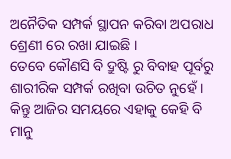ଅନୈତିକ ସମ୍ପର୍କ ସ୍ଥାପନ କରିବା ଅପରାଧ ଶ୍ରେଣୀ ରେ ରଖା ଯାଇଛି ।
ତେବେ କୌଣସି ବି ଦ୍ରୁଷ୍ଟି ରୁ ବିବାହ ପୂର୍ବରୁ ଶାରୀରିକ ସମ୍ପର୍କ ରଖିବା ଉଚିତ ନୁହେଁ । କିନ୍ତୁ ଆଜିର ସମୟରେ ଏହାକୁ କେହି ବି ମାନୁ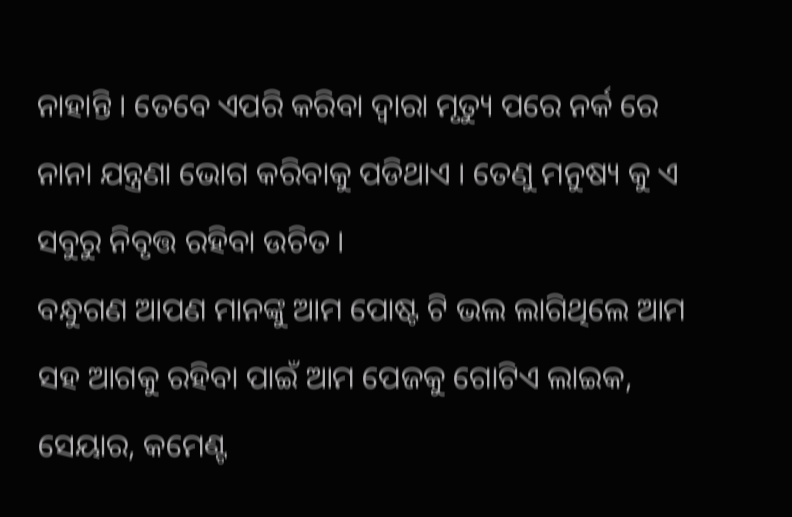ନାହାନ୍ତି । ତେବେ ଏପରି କରିବା ଦ୍ଵାରା ମୃତ୍ୟୁ ପରେ ନର୍କ ରେ ନାନା ଯନ୍ତ୍ରଣା ଭୋଗ କରିବାକୁ ପଡିଥାଏ । ତେଣୁ ମନୁଷ୍ୟ କୁ ଏ ସବୁରୁ ନିବୃତ୍ତ ରହିବା ଉଚିତ ।
ବନ୍ଧୁଗଣ ଆପଣ ମାନଙ୍କୁ ଆମ ପୋଷ୍ଟ ଟି ଭଲ ଲାଗିଥିଲେ ଆମ ସହ ଆଗକୁ ରହିବା ପାଇଁ ଆମ ପେଜକୁ ଗୋଟିଏ ଲାଇକ, ସେୟାର, କମେଣ୍ଟ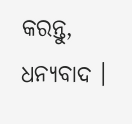କରନ୍ତୁ, ଧନ୍ୟବାଦ ।